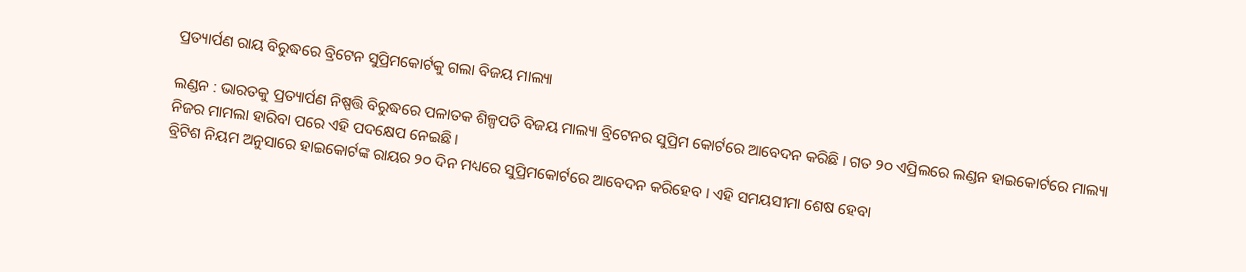ପ୍ରତ୍ୟାର୍ପଣ ରାୟ ବିରୁଦ୍ଧରେ ବ୍ରିଟେନ ସୁପ୍ରିମକୋର୍ଟକୁ ଗଲା ବିଜୟ ମାଲ୍ୟା

ଲଣ୍ଡନ : ଭାରତକୁ ପ୍ରତ୍ୟାର୍ପଣ ନିଷ୍ପତ୍ତି ବିରୁଦ୍ଧରେ ପଳାତକ ଶିଳ୍ପପତି ବିଜୟ ମାଲ୍ୟା ବ୍ରିଟେନର ସୁପ୍ରିମ କୋର୍ଟରେ ଆବେଦନ କରିଛି । ଗତ ୨୦ ଏପ୍ରିଲରେ ଲଣ୍ଡନ ହାଇକୋର୍ଟରେ ମାଲ୍ୟା ନିଜର ମାମଲା ହାରିବା ପରେ ଏହି ପଦକ୍ଷେପ ନେଇଛି ।
ବ୍ରିଟିଶ ନିୟମ ଅନୁସାରେ ହାଇକୋର୍ଟଙ୍କ ରାୟର ୨୦ ଦିନ ମଧ୍ୟରେ ସୁପ୍ରିମକୋର୍ଟରେ ଆବେଦନ କରିହେବ । ଏହି ସମୟସୀମା ଶେଷ ହେବା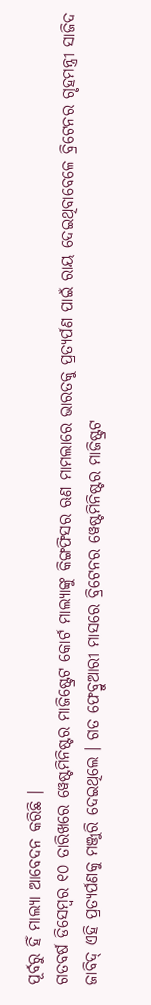ପୂର୍ବରୁ ହିଁ ମାଲ୍ୟା ଆବେଦନ କରିଛି ।
ଗତବର୍ଷ ଡିସେମ୍ବର ୧୦ ତାରିଖରେ ୱେଷ୍ଟମିନିଷ୍ଟର ମାଜିଷ୍ଟ୍ରେଟ କୋର୍ଟ ମାଲ୍ୟାଙ୍କୁ କିଙ୍ଗଫିସର ଋଣ ମାମଲାରେ ଭାରତକୁ ପ୍ରତ୍ୟର୍ପଣ ପାଇଁ ରାୟ ଦେଇଥିବାବେଳେ ବ୍ରିଟେନର ଗୃହମନ୍ତ୍ରୀ ସାଜିଦ ଜାବିଦ୍ ଏହି ପ୍ରତ୍ୟର୍ପଣକୁ ମଞ୍ଜୁରି ଦେଇଥିଲେ । ଗତ ଫେବ୍ରୁଆରୀ ମାସରେ ବ୍ରିଟେନର ୱେଷ୍ଟମିନିଷ୍ଟର ମାଜିଷ୍ଟ୍ରଟ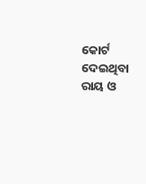କୋର୍ଟ ଦେଇଥିବା ରାୟ ଓ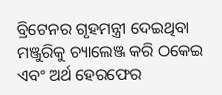ବ୍ରିଟେନର ଗୃହମନ୍ତ୍ରୀ ଦେଇଥିବା ମଞ୍ଜୁରିକୁ ଚ୍ୟାଲେଞ୍ଜ କରି ଠକେଇ ଏବଂ ଅର୍ଥ ହେରଫେର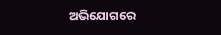ଅଭିଯୋଗରେ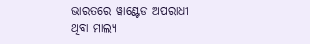ଭାରତରେ ୱାଣ୍ଟେଡ ଅପରାଧୀ ଥିବା ମାଲ୍ୟ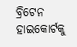ବ୍ରିଟେନ ହାଇକୋର୍ଟକୁ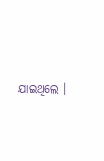ଯାଇଥିଲେ ।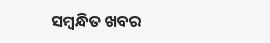ସମ୍ବନ୍ଧିତ ଖବର